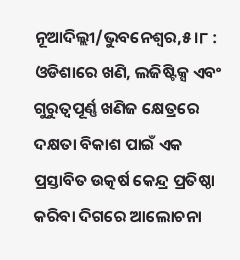ନୂଆଦିଲ୍ଲୀ/ଭୁବନେଶ୍ବର,୫।୮ : ଓଡିଶାରେ ଖଣି, ଲଜିଷ୍ଟିକ୍ସ ଏବଂ ଗୁରୁତ୍ବପୂର୍ଣ୍ଣ ଖଣିଜ କ୍ଷେତ୍ରରେ ଦକ୍ଷତା ବିକାଶ ପାଇଁ ଏକ ପ୍ରସ୍ତାବିତ ଉତ୍କର୍ଷ କେନ୍ଦ୍ର ପ୍ରତିଷ୍ଠା କରିବା ଦିଗରେ ଆଲୋଚନା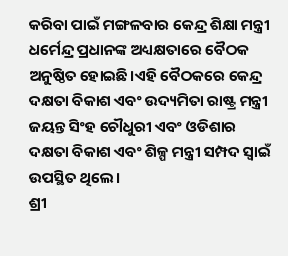କରିବା ପାଇଁ ମଙ୍ଗଳବାର କେନ୍ଦ୍ର ଶିକ୍ଷା ମନ୍ତ୍ରୀ ଧର୍ମେନ୍ଦ୍ର ପ୍ରଧାନଙ୍କ ଅଧ୍ୟକ୍ଷତାରେ ବୈଠକ ଅନୁଷ୍ଠିତ ହୋଇଛି।ଏହି ବୈଠକରେ କେନ୍ଦ୍ର ଦକ୍ଷତା ବିକାଶ ଏବଂ ଉଦ୍ୟମିତା ରାଷ୍ଟ୍ର ମନ୍ତ୍ରୀ ଜୟନ୍ତ ସିଂହ ଚୌଧୁରୀ ଏବଂ ଓଡିଶାର ଦକ୍ଷତା ବିକାଶ ଏବଂ ଶିଳ୍ପ ମନ୍ତ୍ରୀ ସମ୍ପଦ ସ୍ବାଇଁ ଉପସ୍ଥିତ ଥିଲେ।
ଶ୍ରୀ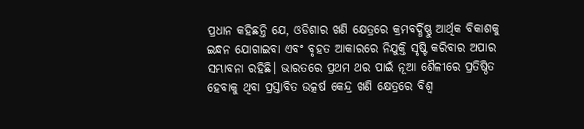ପ୍ରଧାନ କହିଛନ୍ତି ଯେ, ଓଡିଶାର ଖଣି କ୍ଷେତ୍ରରେ କ୍ରମବର୍ଦ୍ଧିଷ୍ଣୁ ଆର୍ଥିକ ବିକାଶକୁ ଇନ୍ଧନ ଯୋଗାଇବା ଏବଂ ବୃହତ ଆକାରରେ ନିଯୁକ୍ତି ସୃଷ୍ଟି କରିବାର ଅପାର ସମ୍ଭାବନା ରହିଛି। ଭାରତରେ ପ୍ରଥମ ଥର ପାଇଁ ନୂଆ ଶୈଳୀରେ ପ୍ରତିଷ୍ଠିତ ହେବାକୁ ଥିବା ପ୍ରସ୍ତାବିତ ଉତ୍କର୍ଷ କେନ୍ଦ୍ର ଖଣି କ୍ଷେତ୍ରରେ ବିଶ୍ବ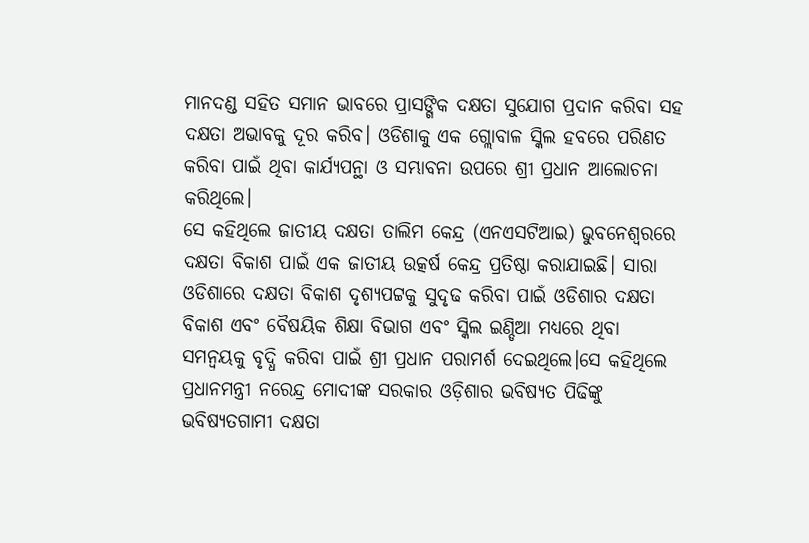ମାନଦଣ୍ଡ ସହିତ ସମାନ ଭାବରେ ପ୍ରାସଙ୍ଗିକ ଦକ୍ଷତା ସୁଯୋଗ ପ୍ରଦାନ କରିବା ସହ ଦକ୍ଷତା ଅଭାବକୁ ଦୂର କରିବ। ଓଡିଶାକୁ ଏକ ଗ୍ଲୋବାଳ ସ୍କିଲ ହବରେ ପରିଣତ କରିବା ପାଇଁ ଥିବା କାର୍ଯ୍ୟପନ୍ଥା ଓ ସମ୍ଭାବନା ଉପରେ ଶ୍ରୀ ପ୍ରଧାନ ଆଲୋଚନା କରିଥିଲେ।
ସେ କହିଥିଲେ ଜାତୀୟ ଦକ୍ଷତା ତାଲିମ କେନ୍ଦ୍ର (ଏନଏସଟିଆଇ) ଭୁବନେଶ୍ବରରେ ଦକ୍ଷତା ବିକାଶ ପାଇଁ ଏକ ଜାତୀୟ ଉତ୍କର୍ଷ କେନ୍ଦ୍ର ପ୍ରତିଷ୍ଠା କରାଯାଇଛି। ସାରା ଓଡିଶାରେ ଦକ୍ଷତା ବିକାଶ ଦୃଶ୍ୟପଟ୍ଟକୁ ସୁଦୃଢ କରିବା ପାଇଁ ଓଡିଶାର ଦକ୍ଷତା ବିକାଶ ଏବଂ ବୈଷୟିକ ଶିକ୍ଷା ବିଭାଗ ଏବଂ ସ୍କିଲ ଇଣ୍ଡିଆ ମଧ୍ୟରେ ଥିବା ସମନ୍ବୟକୁ ବୃଦ୍ଧି କରିବା ପାଇଁ ଶ୍ରୀ ପ୍ରଧାନ ପରାମର୍ଶ ଦେଇଥିଲେ।ସେ କହିଥିଲେ ପ୍ରଧାନମନ୍ତ୍ରୀ ନରେନ୍ଦ୍ର ମୋଦୀଙ୍କ ସରକାର ଓଡ଼ିଶାର ଭବିଷ୍ୟତ ପିଢିଙ୍କୁ ଭବିଷ୍ୟତଗାମୀ ଦକ୍ଷତା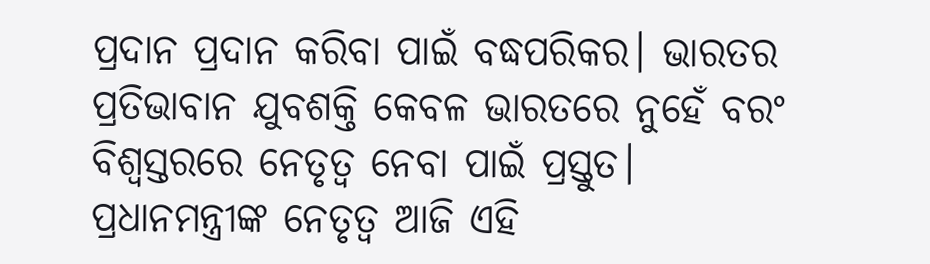ପ୍ରଦାନ ପ୍ରଦାନ କରିବା ପାଇଁ ବଦ୍ଧପରିକର। ଭାରତର ପ୍ରତିଭାବାନ ଯୁବଶକ୍ତି କେବଳ ଭାରତରେ ନୁହେଁ ବରଂ ବିଶ୍ୱସ୍ତରରେ ନେତୃତ୍ୱ ନେବା ପାଇଁ ପ୍ରସ୍ତୁତ। ପ୍ରଧାନମନ୍ତ୍ରୀଙ୍କ ନେତୃତ୍ୱ ଆଜି ଏହି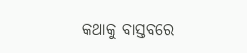କଥାକୁ ବାସ୍ତବରେ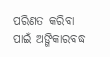ପରିଣତ କରିବା ପାଇଁ ଅଙ୍ଗିକାରବଦ୍ଧ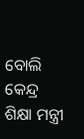ବୋଲି କେନ୍ଦ୍ର ଶିକ୍ଷା ମନ୍ତ୍ରୀ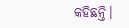କହିଛନ୍ତି।